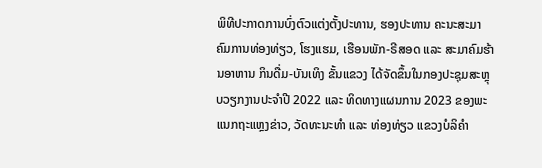ພິທີປະກາດການບົ່ງຕົວແຕ່ງຕັ້ງປະທານ, ຮອງປະທານ ຄະນະສະມາຄົມການທ່ອງທ່ຽວ, ໂຮງແຮມ, ເຮືອນພັກ-ຣີສອດ ແລະ ສະມາຄົມຮ້ານອາຫານ ກິນດື່ມ-ບັນເທິງ ຂັ້ນແຂວງ ໄດ້ຈັດຂຶ້ນໃນກອງປະຊຸມສະຫຼຸບວຽກງານປະຈຳປີ 2022 ແລະ ທິດທາງແຜນການ 2023 ຂອງພະແນກຖະແຫຼງຂ່າວ, ວັດທະນະທຳ ແລະ ທ່ອງທ່ຽວ ແຂວງບໍລິຄຳ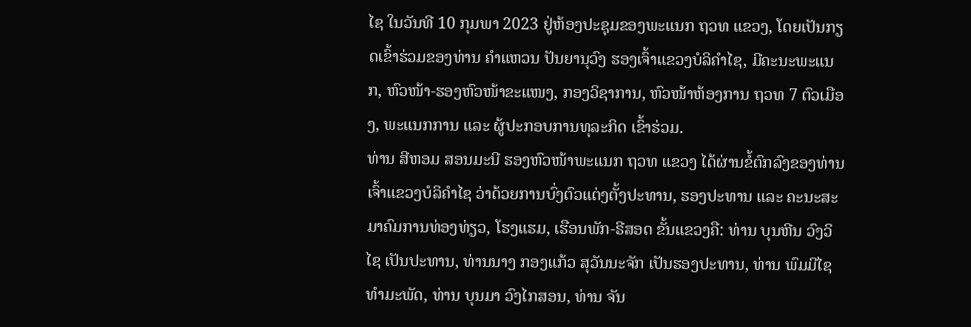ໄຊ ໃນວັນທີ 10 ກຸມພາ 2023 ຢູ່ຫ້ອງປະຊຸມຂອງພະແນກ ຖວທ ແຂວງ, ໂດຍເປັນກຽດເຂົ້າຮ່ວມຂອງທ່ານ ຄຳແຫວນ ປັນຍານຸວົງ ຮອງເຈົ້າແຂວງບໍລິຄຳໄຊ, ມີຄະນະພະແນກ, ຫົວໜ້າ-ຮອງຫົວໜ້າຂະແໜງ, ກອງວິຊາການ, ຫົວໜ້າຫ້ອງການ ຖວທ 7 ຕົວເມືອງ, ພະແນກການ ແລະ ຜູ້ປະກອບການທຸລະກິດ ເຂົ້າຮ່ວມ.
ທ່ານ ສີຫອມ ສອນມະນີ ຮອງຫົວໜ້າພະແນກ ຖວທ ແຂວງ ໄດ້ຜ່ານຂໍ້ຕົກລົງຂອງທ່ານເຈົ້າແຂວງບໍລິຄຳໄຊ ວ່າດ້ວຍການບົ່ງຕົວແຕ່ງຕັ້ງປະທານ, ຮອງປະທານ ແລະ ຄະນະສະມາຄົມການທ່ອງທ່ຽວ, ໂຮງແຮມ, ເຮືອນພັກ-ຣີສອດ ຂັ້ນແຂວງຄື: ທ່ານ ບຸນຫີນ ວົງວິໄຊ ເປັນປະທານ, ທ່ານນາງ ກອງແກ້ວ ສຸວັນນະຈັກ ເປັນຮອງປະທານ, ທ່ານ ພົມມີໄຊ ທຳມະພັດ, ທ່ານ ບຸນມາ ວົງໄກສອນ, ທ່ານ ຈັນ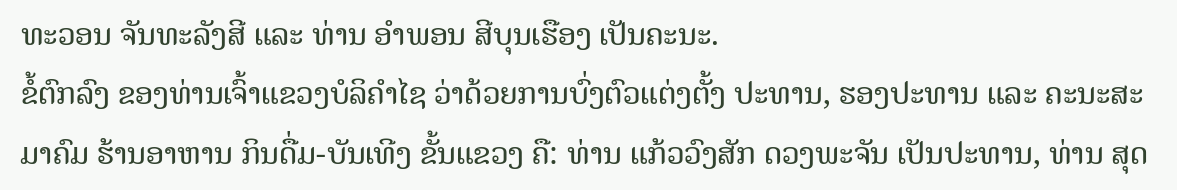ທະວອນ ຈັນທະລັງສີ ແລະ ທ່ານ ອຳພອນ ສີບຸນເຮືອງ ເປັນຄະນະ.
ຂໍ້ຕົກລົງ ຂອງທ່ານເຈົ້າແຂວງບໍລິຄຳໄຊ ວ່າດ້ວຍການບົ່ງຕົວແຕ່ງຕັ້ງ ປະທານ, ຮອງປະທານ ແລະ ຄະນະສະມາຄົມ ຮ້ານອາຫານ ກິນດື່ມ-ບັນເທີງ ຂັ້ນແຂວງ ຄື: ທ່ານ ແກ້ວວົງສັກ ດວງພະຈັນ ເປັນປະທານ, ທ່ານ ສຸດ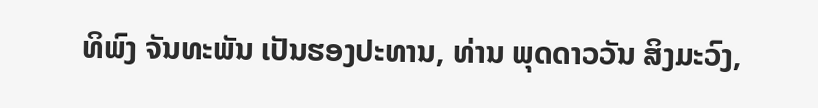ທິພົງ ຈັນທະພັນ ເປັນຮອງປະທານ, ທ່ານ ພຸດດາວວັນ ສິງມະວົງ,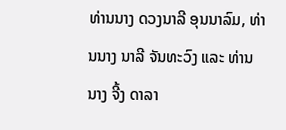ທ່ານນາງ ດວງນາລີ ອຸນນາລົມ, ທ່ານນາງ ນາລີ ຈັນທະວົງ ແລະ ທ່ານນາງ ຈີ້ງ ດາລາ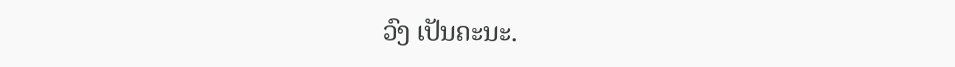ວົງ ເປັນຄະນະ.